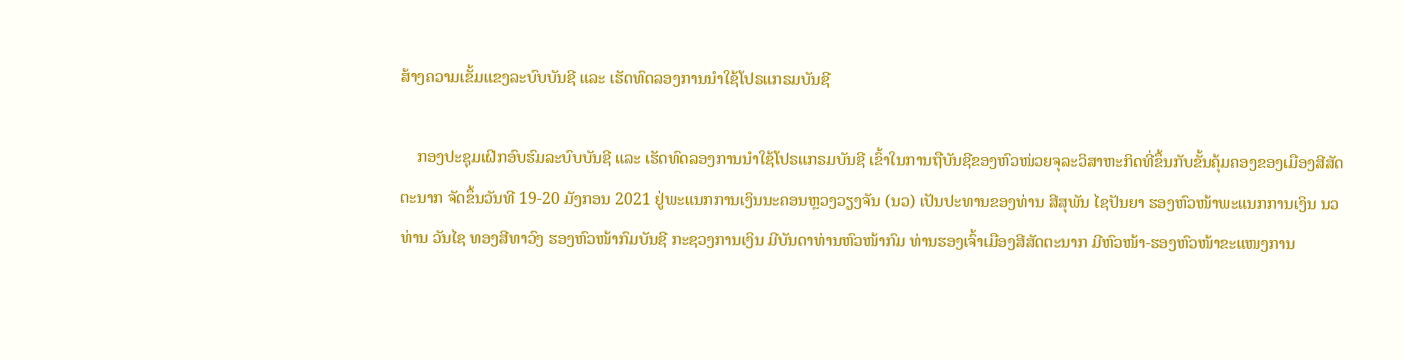ສ້າງຄວາມເຂັ້ມແຂງລະບົບບັນຊີ ແລະ ເຮັດທົດລອງການນໍາໃຊ້ໂປຣແກຣມບັນຊີ

    ກອງປະຊຸມເຝິກອົບຮົມລະບົບບັນຊີ ແລະ ເຮັດທົດລອງການນໍາໃຊ້ໂປຣແກຣມບັນຊີ ເຂົ້າໃນການຖືບັນຊີຂອງຫົວໜ່ວຍຈຸລະວິສາຫະກິດທີ່ຂຶ້ນກັບຂັ້ນຄຸ້ມຄອງຂອງເມືອງສີສັດຕະນາກ ຈັດຂຶ້ນວັນທີ 19-20 ມັງກອນ 2021 ຢູ່ພະແນກການເງິນນະຄອນຫຼວງວຽງຈັນ (ນວ) ເປັນປະທານຂອງທ່ານ ສີສຸພັນ ໄຊປັນຍາ ຮອງຫົວໜ້າພະແນກການເງິນ ນວ ທ່ານ ວັນໄຊ ທອງສີທາວົງ ຮອງຫົວໜ້າກົມບັນຊີ ກະຊວງການເງິນ ມີບັນດາທ່ານຫົວໜ້າກົມ ທ່ານຮອງເຈົ້າເມືອງສີສັດຕະນາກ ມີຫົວໜ້າ-ຮອງຫົວໜ້າຂະແໜງການ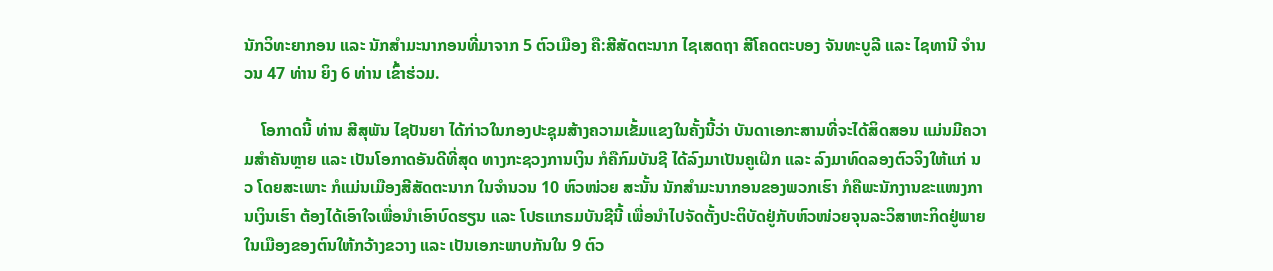ນັກວິທະຍາກອນ ແລະ ນັກສໍາມະນາກອນທີ່ມາຈາກ 5 ຕົວເມືອງ ຄື:ສີສັດຕະນາກ ໄຊເສດຖາ ສີໂຄດຕະບອງ ຈັນທະບູລີ ແລະ ໄຊທານີ ຈໍານວນ 47 ທ່ານ ຍິງ 6 ທ່ານ ເຂົ້າຮ່ວມ.

    ໂອກາດນີ້ ທ່ານ ສີສຸພັນ ໄຊປັນຍາ ໄດ້ກ່າວໃນກອງປະຊຸມສ້າງຄວາມເຂັ້ມແຂງໃນຄັ້ງນີ້ວ່າ ບັນດາເອກະສານທີ່ຈະໄດ້ສິດສອນ ແມ່ນມີຄວາມສໍາຄັນຫຼາຍ ແລະ ເປັນໂອກາດອັນດີທີ່ສຸດ ທາງກະຊວງການເງິນ ກໍຄືກົມບັນຊີ ໄດ້ລົງມາເປັນຄູເຝິກ ແລະ ລົງມາທົດລອງຕົວຈິງໃຫ້ແກ່ ນວ ໂດຍສະເພາະ ກໍແມ່ນເມືອງສີສັດຕະນາກ ໃນຈໍານວນ 10 ຫົວໜ່ວຍ ສະນັ້ນ ນັກສໍາມະນາກອນຂອງພວກເຮົາ ກໍຄືພະນັກງານຂະແໜງການເງິນເຮົາ ຕ້ອງໄດ້ເອົາໃຈເພື່ອນໍາເອົາບົດຮຽນ ແລະ ໂປຣແກຣມບັນຊີນີ້ ເພື່ອນໍາໄປຈັດຕັ້ງປະຕິບັດຢູ່ກັບຫົວໜ່ວຍຈຸນລະວິສາຫະກິດຢູ່ພາຍໃນເມືອງຂອງຕົນໃຫ້ກວ້າງຂວາງ ແລະ ເປັນເອກະພາບກັນໃນ 9 ຕົວ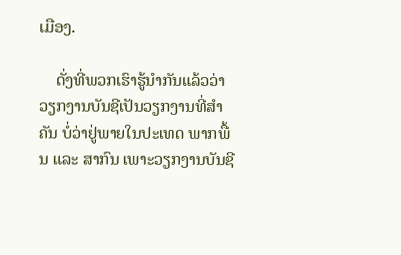ເມືອງ.

    ດັ່ງທີ່ພວກເຮົາຮູ້ນໍາກັນແລ້ວວ່າ ວຽກງານບັນຊີເປັນວຽກງານທີ່ສໍາຄັນ ບໍ່ວ່າຢູ່ພາຍໃນປະເທດ ພາກພື້ນ ແລະ ສາກົນ ເພາະວຽກງານບັນຊີ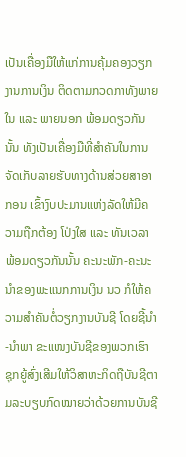ເປັນເຄື່ອງມືໃຫ້ແກ່ການຄຸ້ມຄອງວຽກງານການເງິນ ຕິດຕາມກວດກາທັງພາຍໃນ ແລະ ພາຍນອກ ພ້ອມດຽວກັນນັ້ນ ທັງເປັນເຄື່ອງມືທີ່ສໍາຄັນໃນການຈັດເກັບລາຍຮັບທາງດ້ານສ່ວຍສາອາກອນ ເຂົ້າງົບປະມານແຫ່ງລັດໃຫ້ມີຄວາມຖືກຕ້ອງ ໂປ່ງໃສ ແລະ ທັນເວລາ ພ້ອມດຽວກັນນັ້ນ ຄະນະພັກ-ຄະນະນໍາຂອງພະແນກການເງິນ ນວ ກໍໃຫ້ຄວາມສໍາຄັນຕໍ່ວຽກງານບັນຊີ ໂດຍຊີ້ນໍາ-ນໍາພາ ຂະແໜງບັນຊີຂອງພວກເຮົາ ຊຸກຍູ້ສົ່ງເສີມໃຫ້ວິສາຫະກິດຖືບັນຊີຕາມລະບຽບກົດໝາຍວ່າດ້ວຍການບັນຊີ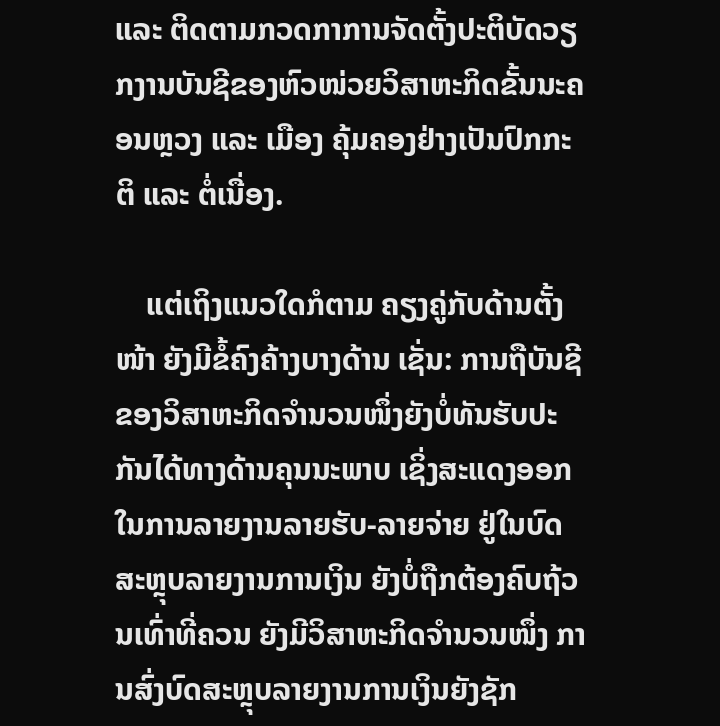ແລະ ຕິດຕາມກວດກາການຈັດຕັ້ງປະຕິບັດວຽກງານບັນຊີຂອງຫົວໜ່ວຍວິສາຫະກິດຂັ້ນນະຄອນຫຼວງ ແລະ ເມືອງ ຄຸ້ມຄອງຢ່າງເປັນປົກກະຕິ ແລະ ຕໍ່ເນື່ອງ.

    ແຕ່ເຖິງແນວໃດກໍຕາມ ຄຽງຄູ່ກັບດ້ານຕັ້ງໜ້າ ຍັງມີຂໍ້ຄົງຄ້າງບາງດ້ານ ເຊັ່ນ: ການຖືບັນຊີຂອງວິສາຫະກິດຈໍານວນໜຶ່ງຍັງບໍ່ທັນຮັບປະກັນໄດ້ທາງດ້ານຄຸນນະພາບ ເຊິ່ງສະແດງອອກໃນການລາຍງານລາຍຮັບ-ລາຍຈ່າຍ ຢູ່ໃນບົດສະຫຼຸບລາຍງານການເງິນ ຍັງບໍ່ຖືກຕ້ອງຄົບຖ້ວນເທົ່າທີ່ຄວນ ຍັງມີວິສາຫະກິດຈໍານວນໜຶ່ງ ການສົ່ງບົດສະຫຼຸບລາຍງານການເງິນຍັງຊັກ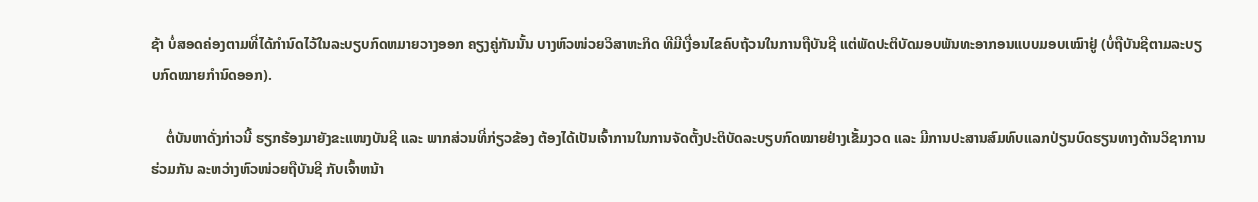ຊ້າ ບໍ່ສອດຄ່ອງຕາມທີ່ໄດ້ກໍານົດໄວ້ໃນລະບຽບກົດຫມາຍວາງອອກ ຄຽງຄູ່ກັນນັ້ນ ບາງຫົວໜ່ວຍວິສາຫະກິດ ທີມີເງື່ອນໄຂຄົບຖ້ວນໃນການຖືບັນຊີ ແຕ່ພັດປະຕິບັດມອບພັນທະອາກອນແບບມອບເໝົາຢູ່ (ບໍ່ຖືບັນຊີຕາມລະບຽບກົດໝາຍກໍານົດອອກ).

    ຕໍ່ບັນຫາດັ່ງກ່າວນີ້ ຮຽກຮ້ອງມາຍັງຂະແໜງບັນຊີ ແລະ ພາກສ່ວນທີ່ກ່ຽວຂ້ອງ ຕ້ອງໄດ້ເປັນເຈົ້າການໃນການຈັດຕັ້ງປະຕິບັດລະບຽບກົດໝາຍຢ່າງເຂັ້ມງວດ ແລະ ມີການປະສານສົມທົບແລກປ່ຽນບົດຮຽນທາງດ້ານວິຊາການຮ່ວມກັນ ລະຫວ່າງຫົວໜ່ວຍຖືບັນຊີ ກັບເຈົ້າຫນ້າ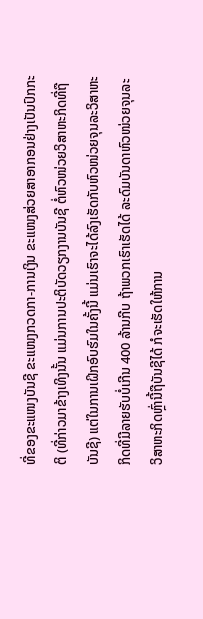ທີ່ຂອງຂະແໜງບັນຊີ ຂະແໜງກວດກາ-ການເງິນ ຂະແໜງສ່ວຍສາອາກອນຢ່າງເປັນປົກກະຕິ (ທີ່ກ່າວມາຂ້າງເທິງນັ້ນ ແມ່ນການປະຕິບັດວຽກງານບັນຊີ ຕໍ່ຫົວໜ່ວຍວິສາຫະກິດທີ່ຖືບັນຊີ) ແຕ່ໃນການເຝິກອົບຮົມໃນຄັ້ງນີ້ ແມ່ນເຮົາຈະໄດ້ລົງເຮັດກັບຫົວໜ່ວຍຈຸນລະວິສາຫະກິດທີ່ມີລາຍຮັບບໍ່ເກີນ 400 ລ້ານກີບ ຖ້າພວກເຮົາເຮັດໄດ້ ລະດົມບັນດາຫົວໜ່ວຍຈຸນລະວິສາຫະກິດຫຼົ່ານີ້ຖືບັນຊີໄດ້ ກໍຈະເຮັດໃຫ້ການ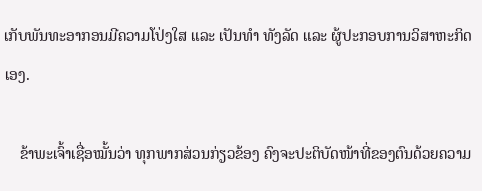ເກັບພັນທະອາກອນມີຄວາມໂປ່ງໃສ ແລະ ເປັນທໍາ ທັງລັດ ແລະ ຜູ້ປະກອບການວິສາຫະກິດເອງ.

    ຂ້າພະເຈົ້າເຊື່ອໝັ້ນວ່າ ທຸກພາກສ່ວນກ່ຽວຂ້ອງ ຄົງຈະປະຕິບັດໜ້າທີ່ຂອງຕົນດ້ວຍຄວາມ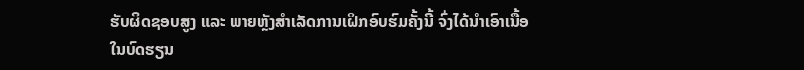ຮັບຜິດຊອບສູງ ແລະ ພາຍຫຼັງສໍາເລັດການເຝິກອົບຮົມຄັ້ງນີ້ ຈົ່ງໄດ້ນໍາເອົາເນື້ອໃນບົດຮຽນ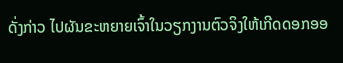ດັ່ງກ່າວ ໄປຜັນຂະຫຍາຍເຈົ້າໃນວຽກງານຕົວຈິງໃຫ້ເກີດດອກອອ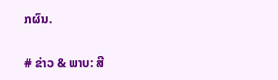ກຜົນ.

# ຂ່າວ & ພາບ: ສີ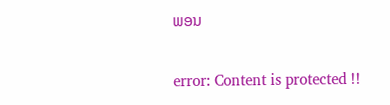ພອນ

error: Content is protected !!